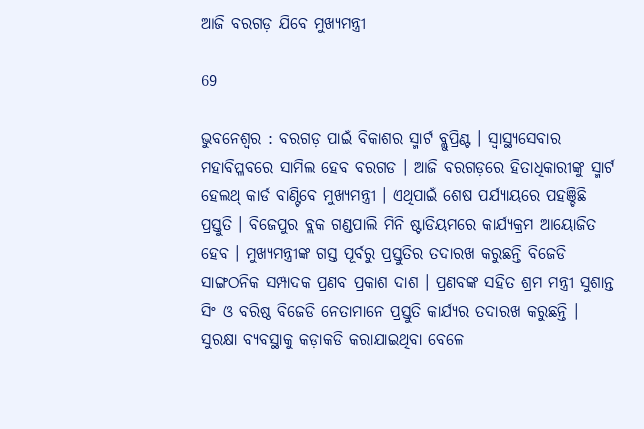ଆଜି ବରଗଡ଼ ଯିବେ ମୁଖ୍ୟମନ୍ତ୍ରୀ

69

ଭୁବନେଶ୍ୱର : ବରଗଡ଼ ପାଇଁ ବିକାଶର ସ୍ମାର୍ଟ ବ୍ଲୁପ୍ରିଣ୍ଟ । ସ୍ୱାସ୍ଥ୍ୟସେବାର ମହାବିପ୍ଳବରେ ସାମିଲ ହେବ ବରଗଡ । ଆଜି ବରଗଡ଼ରେ ହିତାଧିକାରୀଙ୍କୁ ସ୍ମାର୍ଟ ହେଲଥ୍ କାର୍ଡ ବାଣ୍ଟିବେ ମୁଖ୍ୟମନ୍ତ୍ରୀ । ଏଥିପାଇଁ ଶେଷ ପର୍ଯ୍ୟାୟରେ ପହଞ୍ଚିଛି ପ୍ରସ୍ତୁତି । ବିଜେପୁର ବ୍ଲକ ଗଣ୍ଡପାଲି ମିନି ଷ୍ଟାଡିୟମରେ କାର୍ଯ୍ୟକ୍ରମ ଆୟୋଜିତ ହେବ । ମୁଖ୍ୟମନ୍ତ୍ରୀଙ୍କ ଗସ୍ତ ପୂର୍ବରୁ ପ୍ରସ୍ତୁତିର ତଦାରଖ କରୁଛନ୍ତି ବିଜେଡି ସାଙ୍ଗଠନିକ ସମ୍ପାଦକ ପ୍ରଣବ ପ୍ରକାଶ ଦାଶ । ପ୍ରଣବଙ୍କ ସହିତ ଶ୍ରମ ମନ୍ତ୍ରୀ ସୁଶାନ୍ତ ସିଂ ଓ ବରିଷ୍ଠ ବିଜେଡି ନେତାମାନେ ପ୍ରସ୍ତୁତି କାର୍ଯ୍ୟର ତଦାରଖ କରୁଛନ୍ତି । ସୁରକ୍ଷା ବ୍ୟବସ୍ଥାକୁ କଡ଼ାକଡି କରାଯାଇଥିବା ବେଳେ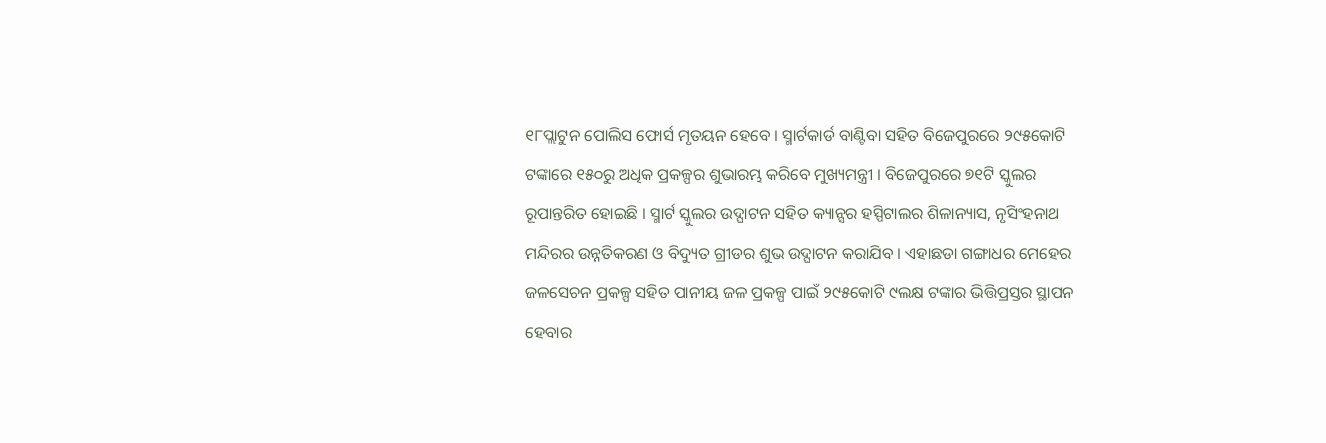୧୮ପ୍ଲାଟୁନ ପୋଲିସ ଫୋର୍ସ ମୃତୟନ ହେବେ । ସ୍ମାର୍ଟକାର୍ଡ ବାଣ୍ଟିବା ସହିତ ବିଜେପୁରରେ ୨୯୫କୋଟି ଟଙ୍କାରେ ୧୫୦ରୁ ଅଧିକ ପ୍ରକଳ୍ପର ଶୁଭାରମ୍ଭ କରିବେ ମୁଖ୍ୟମନ୍ତ୍ରୀ । ବିଜେପୁରରେ ୭୧ଟି ସ୍କୁଲର ରୂପାନ୍ତରିତ ହୋଇଛି । ସ୍ମାର୍ଟ ସ୍କୁଲର ଉଦ୍ଘାଟନ ସହିତ କ୍ୟାନ୍ସର ହସ୍ପିଟାଲର ଶିଳାନ୍ୟାସ, ନୃସିଂହନାଥ ମନ୍ଦିରର ଉନ୍ନତିକରଣ ଓ ବିଦ୍ୟୁତ ଗ୍ରୀଡର ଶୁଭ ଉଦ୍ଘାଟନ କରାଯିବ । ଏହାଛଡା ଗଙ୍ଗାଧର ମେହେର ଜଳସେଚନ ପ୍ରକଳ୍ପ ସହିତ ପାନୀୟ ଜଳ ପ୍ରକଳ୍ପ ପାଇଁ ୨୯୫କୋଟି ୯ଲକ୍ଷ ଟଙ୍କାର ଭିତ୍ତିପ୍ରସ୍ତର ସ୍ଥାପନ ହେବାର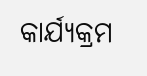କାର୍ଯ୍ୟକ୍ରମ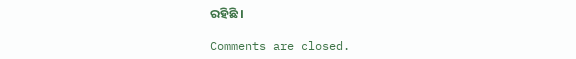ରହିଛି ।

Comments are closed.